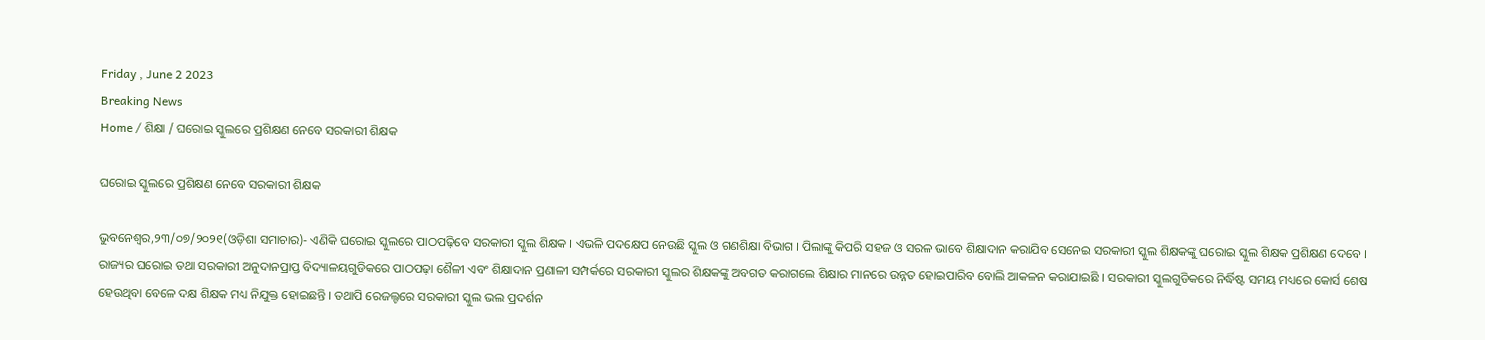Friday , June 2 2023
Breaking News
Home / ଶିକ୍ଷା / ଘରୋଇ ସ୍କୁଲରେ ପ୍ରଶିକ୍ଷଣ ନେବେ ସରକାରୀ ଶିକ୍ଷକ

ଘରୋଇ ସ୍କୁଲରେ ପ୍ରଶିକ୍ଷଣ ନେବେ ସରକାରୀ ଶିକ୍ଷକ

ଭୁବନେଶ୍ୱର,୨୩/୦୭/୨୦୨୧(ଓଡ଼ିଶା ସମାଚାର)- ଏଣିକି ଘରୋଇ ସ୍କୁଲରେ ପାଠପଢ଼ିବେ ସରକାରୀ ସ୍କୁଲ ଶିକ୍ଷକ । ଏଭଳି ପଦକ୍ଷେପ ନେଉଛି ସ୍କୁଲ ଓ ଗଣଶିକ୍ଷା ବିଭାଗ । ପିଲାଙ୍କୁ କିପରି ସହଜ ଓ ସରଳ ଭାବେ ଶିକ୍ଷାଦାନ କରାଯିବ ସେନେଇ ସରକାରୀ ସ୍କୁଲ ଶିକ୍ଷକଙ୍କୁ ଘରୋଇ ସ୍କୁଲ ଶିକ୍ଷକ ପ୍ରଶିକ୍ଷଣ ଦେବେ । ରାଜ୍ୟର ଘରୋଇ ତଥା ସରକାରୀ ଅନୁଦାନପ୍ରାପ୍ତ ବିଦ୍ୟାଳୟଗୁଡିକରେ ପାଠପଢ଼ା ଶୈଳୀ ଏବଂ ଶିକ୍ଷାଦାନ ପ୍ରଣାଳୀ ସମ୍ପର୍କରେ ସରକାରୀ ସ୍କୁଲର ଶିକ୍ଷକଙ୍କୁ ଅବଗତ କରାଗଲେ ଶିକ୍ଷାର ମାନରେ ଉନ୍ନତ ହୋଇପାରିବ ବୋଲି ଆକଳନ କରାଯାଇଛି । ସରକାରୀ ସ୍କୁଲଗୁଡିକରେ ନିର୍ଦ୍ଧିଷ୍ଟ ସମୟ ମଧ୍ୟରେ କୋର୍ସ ଶେଷ ହେଉଥିବା ବେଳେ ଦକ୍ଷ ଶିକ୍ଷକ ମଧ୍ୟ ନିଯୁକ୍ତ ହୋଇଛନ୍ତି । ତଥାପି ରେଜଲ୍ଟରେ ସରକାରୀ ସ୍କୁଲ ଭଲ ପ୍ରଦର୍ଶନ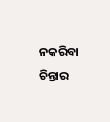ନକରିବା ଚିନ୍ତାର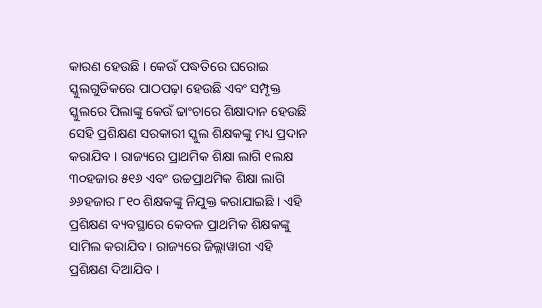କାରଣ ହେଉଛି । କେଉଁ ପଦ୍ଧତିରେ ଘରୋଇ ସ୍କୁଲଗୁଡିକରେ ପାଠପଢ଼ା ହେଉଛି ଏବଂ ସମ୍ପୃକ୍ତ ସ୍କୁଲରେ ପିଲାଙ୍କୁ କେଉଁ ଢାଂଚାରେ ଶିକ୍ଷାଦାନ ହେଉଛି ସେହି ପ୍ରଶିକ୍ଷଣ ସରକାରୀ ସ୍କୁଲ ଶିକ୍ଷକଙ୍କୁ ମଧ୍ୟ ପ୍ରଦାନ କରାଯିବ । ରାଜ୍ୟରେ ପ୍ରାଥମିକ ଶିକ୍ଷା ଲାଗି ୧ଲକ୍ଷ ୩୦ହଜାର ୫୧୬ ଏବଂ ଉଚ୍ଚପ୍ରାଥମିକ ଶିକ୍ଷା ଲାଗି ୬୬ହଜାର ୮୧୦ ଶିକ୍ଷକଙ୍କୁ ନିଯୁକ୍ତ କରାଯାଇଛି । ଏହି ପ୍ରଶିକ୍ଷଣ ବ୍ୟବସ୍ଥାରେ କେବଳ ପ୍ରାଥମିକ ଶିକ୍ଷକଙ୍କୁ ସାମିଲ କରାଯିବ । ରାଜ୍ୟରେ ଜିଲ୍ଲାୱାରୀ ଏହି ପ୍ରଶିକ୍ଷଣ ଦିଆଯିବ ।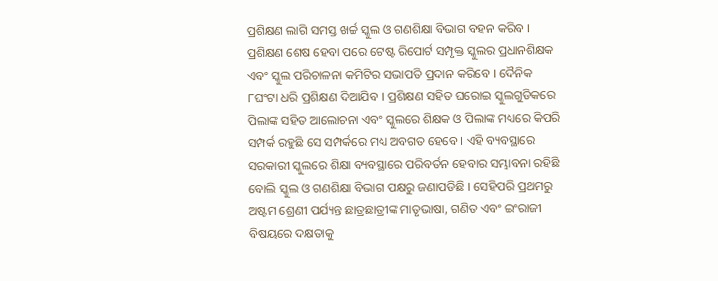ପ୍ରଶିକ୍ଷଣ ଲାଗି ସମସ୍ତ ଖର୍ଚ୍ଚ ସ୍କୁଲ ଓ ଗଣଶିକ୍ଷା ବିଭାଗ ବହନ କରିବ । ପ୍ରଶିକ୍ଷଣ ଶେଷ ହେବା ପରେ ଟେଷ୍ଟ ରିପୋର୍ଟ ସମ୍ପୃକ୍ତ ସ୍କୁଲର ପ୍ରଧାନଶିକ୍ଷକ ଏବଂ ସ୍କୁଲ ପରିଚାଳନା କମିଟିର ସଭାପତି ପ୍ରଦାନ କରିବେ । ଦୈନିକ ୮ଘଂଟା ଧରି ପ୍ରଶିକ୍ଷଣ ଦିଆଯିବ । ପ୍ରଶିକ୍ଷଣ ସହିତ ଘରୋଇ ସ୍କୁଲଗୁଡିକରେ ପିଲାଙ୍କ ସହିତ ଆଲୋଚନା ଏବଂ ସ୍କୁଲରେ ଶିକ୍ଷକ ଓ ପିଲାଙ୍କ ମଧ୍ୟରେ କିପରି ସମ୍ପର୍କ ରହୁଛି ସେ ସମ୍ପର୍କରେ ମଧ୍ୟ ଅବଗତ ହେବେ । ଏହି ବ୍ୟବସ୍ଥାରେ ସରକାରୀ ସ୍କୁଲରେ ଶିକ୍ଷା ବ୍ୟବସ୍ଥାରେ ପରିବର୍ତନ ହେବାର ସମ୍ଭାବନା ରହିଛି ବୋଲି ସ୍କୁଲ ଓ ଗଣଶିକ୍ଷା ବିଭାଗ ପକ୍ଷରୁ ଜଣାପଡିଛି । ସେହିପରି ପ୍ରଥମରୁ ଅଷ୍ଟମ ଶ୍ରେଣୀ ପର୍ଯ୍ୟନ୍ତ ଛାତ୍ରଛାତ୍ରୀଙ୍କ ମାତୃଭାଷା, ଗଣିତ ଏବଂ ଇଂରାଜୀ ବିଷୟରେ ଦକ୍ଷତାକୁ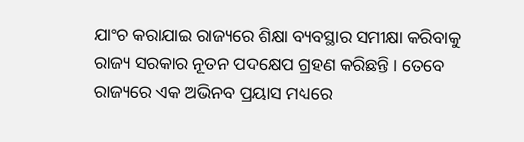ଯାଂଚ କରାଯାଇ ରାଜ୍ୟରେ ଶିକ୍ଷା ବ୍ୟବସ୍ଥାର ସମୀକ୍ଷା କରିବାକୁ ରାଜ୍ୟ ସରକାର ନୂତନ ପଦକ୍ଷେପ ଗ୍ରହଣ କରିଛନ୍ତି । ତେବେ ରାଜ୍ୟରେ ଏକ ଅଭିନବ ପ୍ରୟାସ ମଧ୍ୟରେ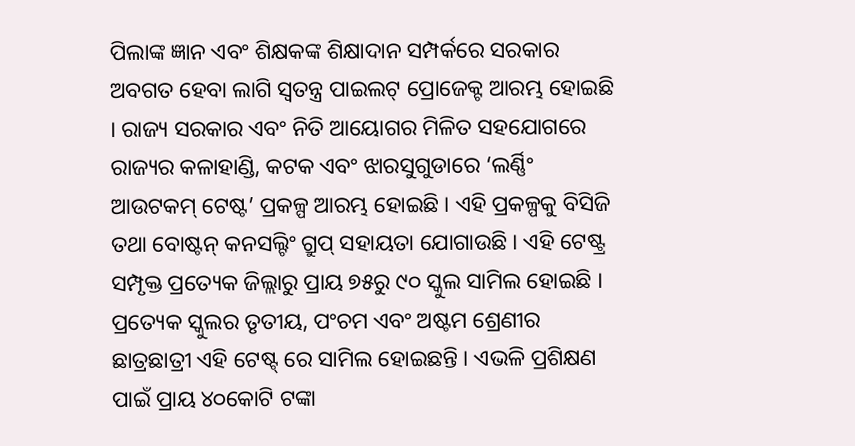ପିଲାଙ୍କ ଜ୍ଞାନ ଏବଂ ଶିକ୍ଷକଙ୍କ ଶିକ୍ଷାଦାନ ସମ୍ପର୍କରେ ସରକାର ଅବଗତ ହେବା ଲାଗି ସ୍ୱତନ୍ତ୍ର ପାଇଲଟ୍ ପ୍ରୋଜେକ୍ଟ ଆରମ୍ଭ ହୋଇଛି । ରାଜ୍ୟ ସରକାର ଏବଂ ନିତି ଆୟୋଗର ମିଳିତ ସହଯୋଗରେ ରାଜ୍ୟର କଳାହାଣ୍ଡି, କଟକ ଏବଂ ଝାରସୁଗୁଡାରେ ‘ଲର୍ଣ୍ଣିଂ ଆଉଟକମ୍ ଟେଷ୍ଟ’ ପ୍ରକଳ୍ପ ଆରମ୍ଭ ହୋଇଛି । ଏହି ପ୍ରକଳ୍ପକୁ ବିସିଜି ତଥା ବୋଷ୍ଟନ୍ କନସଲ୍ଟିଂ ଗ୍ରୁପ୍ ସହାୟତା ଯୋଗାଉଛି । ଏହି ଟେଷ୍ଟ୍ର ସମ୍ପୃକ୍ତ ପ୍ରତ୍ୟେକ ଜିଲ୍ଲାରୁ ପ୍ରାୟ ୭୫ରୁ ୯୦ ସ୍କୁଲ ସାମିଲ ହୋଇଛି । ପ୍ରତ୍ୟେକ ସ୍କୁଲର ତୃତୀୟ, ପଂଚମ ଏବଂ ଅଷ୍ଟମ ଶ୍ରେଣୀର ଛାତ୍ରଛାତ୍ରୀ ଏହି ଟେଷ୍ଟ୍ ରେ ସାମିଲ ହୋଇଛନ୍ତି । ଏଭଳି ପ୍ରଶିକ୍ଷଣ ପାଇଁ ପ୍ରାୟ ୪୦କୋଟି ଟଙ୍କା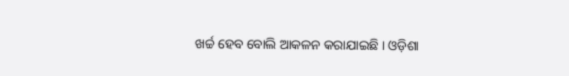ଖର୍ଚ୍ଚ ହେବ ବୋଲି ଆକଳନ କରାଯାଇଛି । ଓଡ଼ିଶା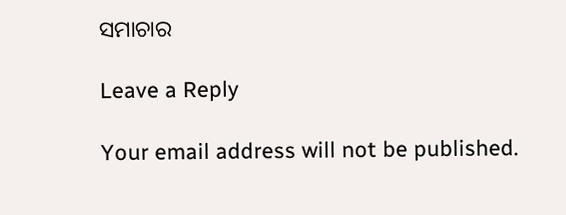ସମାଚାର

Leave a Reply

Your email address will not be published.